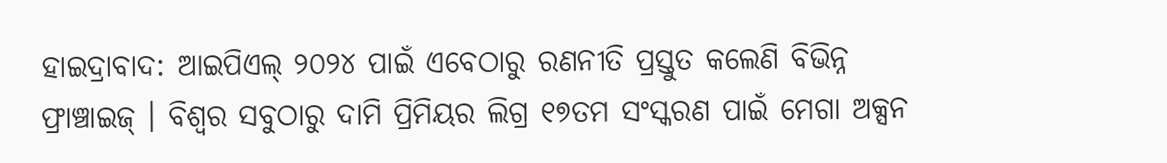ହାଇଦ୍ରାବାଦ: ଆଇପିଏଲ୍ ୨୦୨୪ ପାଇଁ ଏବେଠାରୁ ରଣନୀତି ପ୍ରସ୍ତୁତ କଲେଣି ବିଭିନ୍ନ ଫ୍ରାଞ୍ଚାଇଜ୍ । ବିଶ୍ବର ସବୁଠାରୁ ଦାମି ପ୍ରିମିୟର ଲିଗ୍ର ୧୭ତମ ସଂସ୍କରଣ ପାଇଁ ମେଗା ଅକ୍ସନ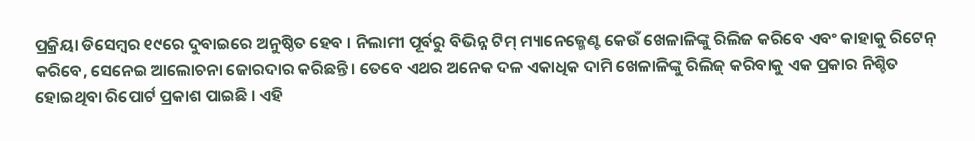ପ୍ରକ୍ରିୟା ଡିସେମ୍ବର ୧୯ରେ ଦୁବାଇରେ ଅନୁଷ୍ଠିତ ହେବ । ନିଲାମୀ ପୂର୍ବରୁ ବିଭିନ୍ନ ଟିମ୍ ମ୍ୟାନେଜ୍ମେଣ୍ଟ କେଉଁ ଖେଳାଳିଙ୍କୁ ରିଲିଜ କରିବେ ଏବଂ କାହାକୁ ରିଟେନ୍ କରିବେ, ସେନେଇ ଆଲୋଚନା ଜୋରଦାର କରିଛନ୍ତି । ତେବେ ଏଥର ଅନେକ ଦଳ ଏକାଧିକ ଦାମି ଖେଳାଳିଙ୍କୁ ରିଲିଜ୍ କରିବାକୁ ଏକ ପ୍ରକାର ନିଶ୍ଚିତ ହୋଇଥିବା ରିପୋର୍ଟ ପ୍ରକାଶ ପାଇଛି । ଏହି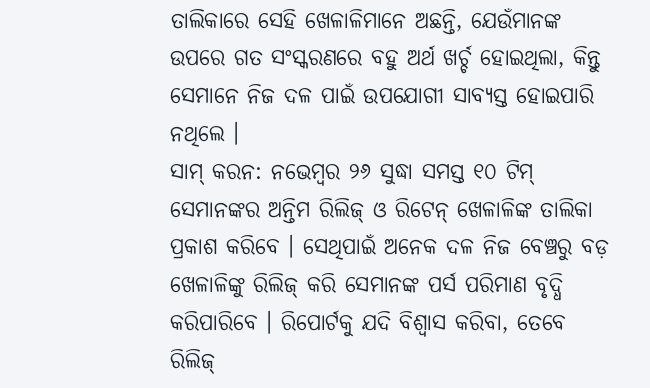ତାଲିକାରେ ସେହି ଖେଳାଳିମାନେ ଅଛନ୍ତି, ଯେଉଁମାନଙ୍କ ଉପରେ ଗତ ସଂସ୍କରଣରେ ବହୁ ଅର୍ଥ ଖର୍ଚ୍ଚ ହୋଇଥିଲା, କିନ୍ତୁ ସେମାନେ ନିଜ ଦଳ ପାଇଁ ଉପଯୋଗୀ ସାବ୍ୟସ୍ତ ହୋଇପାରି ନଥିଲେ ।
ସାମ୍ କରନ: ନଭେମ୍ବର ୨୬ ସୁଦ୍ଧା ସମସ୍ତ ୧୦ ଟିମ୍ ସେମାନଙ୍କର ଅନ୍ତିମ ରିଲିଜ୍ ଓ ରିଟେନ୍ ଖେଳାଳିଙ୍କ ତାଲିକା ପ୍ରକାଶ କରିବେ । ସେଥିପାଇଁ ଅନେକ ଦଳ ନିଜ ବେଞ୍ଚରୁ ବଡ଼ ଖେଳାଳିଙ୍କୁ ରିଲିଜ୍ କରି ସେମାନଙ୍କ ପର୍ସ ପରିମାଣ ବୃଦ୍ଧି କରିପାରିବେ । ରିପୋର୍ଟକୁ ଯଦି ବିଶ୍ବାସ କରିବା, ତେବେ ରିଲିଜ୍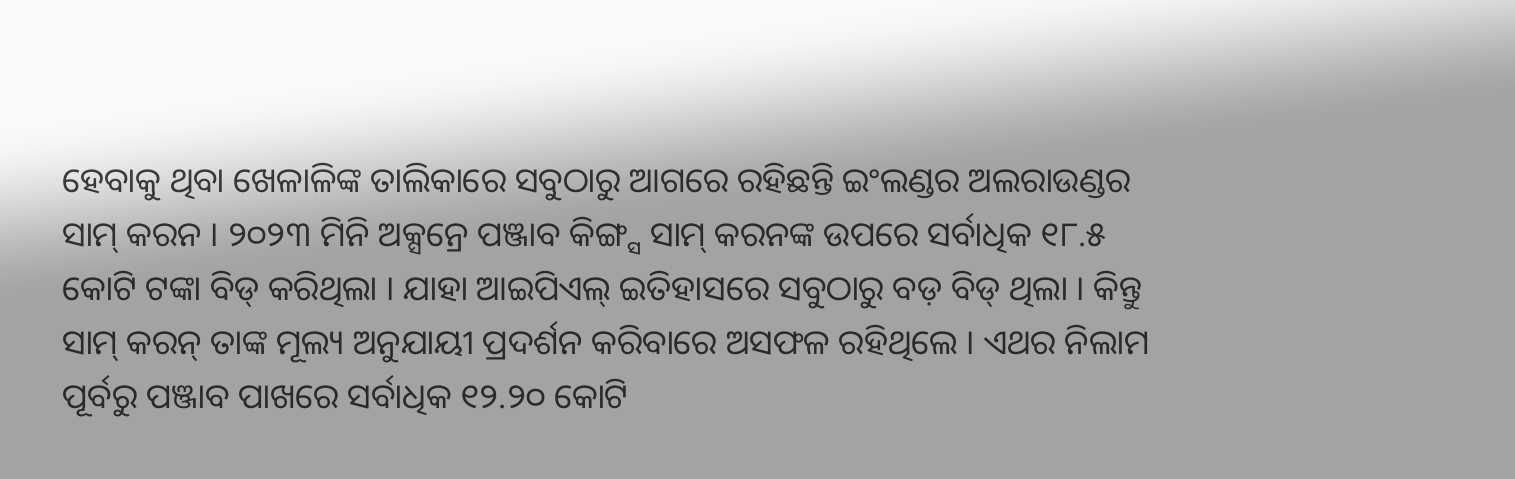ହେବାକୁ ଥିବା ଖେଳାଳିଙ୍କ ତାଲିକାରେ ସବୁଠାରୁ ଆଗରେ ରହିଛନ୍ତି ଇଂଲଣ୍ଡର ଅଲରାଉଣ୍ଡର ସାମ୍ କରନ । ୨୦୨୩ ମିନି ଅକ୍ସନ୍ରେ ପଞ୍ଜାବ କିଙ୍ଗ୍ସ ସାମ୍ କରନଙ୍କ ଉପରେ ସର୍ବାଧିକ ୧୮.୫ କୋଟି ଟଙ୍କା ବିଡ୍ କରିଥିଲା । ଯାହା ଆଇପିଏଲ୍ ଇତିହାସରେ ସବୁଠାରୁ ବଡ଼ ବିଡ୍ ଥିଲା । କିନ୍ତୁ ସାମ୍ କରନ୍ ତାଙ୍କ ମୂଲ୍ୟ ଅନୁଯାୟୀ ପ୍ରଦର୍ଶନ କରିବାରେ ଅସଫଳ ରହିଥିଲେ । ଏଥର ନିଲାମ ପୂର୍ବରୁ ପଞ୍ଜାବ ପାଖରେ ସର୍ବାଧିକ ୧୨.୨୦ କୋଟି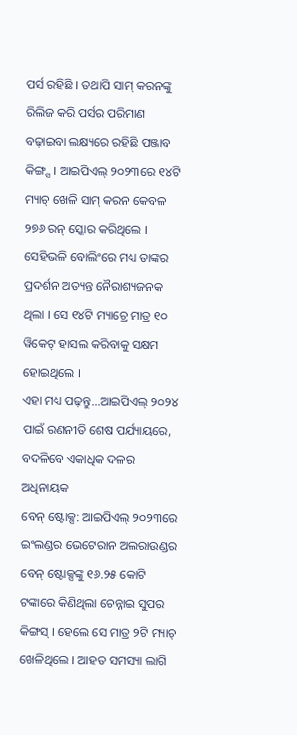ପର୍ସ ରହିଛି । ତଥାପି ସାମ୍ କରନଙ୍କୁ ରିଲିଜ କରି ପର୍ସର ପରିମାଣ ବଢ଼ାଇବା ଲକ୍ଷ୍ୟରେ ରହିଛି ପଞ୍ଜାବ କିଙ୍ଗ୍ସ । ଆଇପିଏଲ୍ ୨୦୨୩ରେ ୧୪ଟି ମ୍ୟାଚ୍ ଖେଳି ସାମ୍ କରନ କେବଳ ୨୭୬ ରନ୍ ସ୍କୋର କରିଥିଲେ । ସେହିଭଳି ବୋଲିଂରେ ମଧ୍ୟ ତାଙ୍କର ପ୍ରଦର୍ଶନ ଅତ୍ୟନ୍ତ ନୈରାଶ୍ୟଜନକ ଥିଲା । ସେ ୧୪ଟି ମ୍ୟାଚ୍ରେ ମାତ୍ର ୧୦ ୱିକେଟ୍ ହାସଲ କରିବାକୁ ସକ୍ଷମ ହୋଇଥିଲେ ।
ଏହା ମଧ୍ୟ ପଢ଼ନ୍ତୁ...ଆଇପିଏଲ୍ ୨୦୨୪ ପାଇଁ ରଣନୀତି ଶେଷ ପର୍ଯ୍ୟାୟରେ, ବଦଳିବେ ଏକାଧିକ ଦଳର ଅଧିନାୟକ
ବେନ୍ ଷ୍ଟୋକ୍ସ: ଆଇପିଏଲ୍ ୨୦୨୩ରେ ଇଂଲଣ୍ଡର ଭେଟେରାନ ଅଲରାଉଣ୍ଡର ବେନ୍ ଷ୍ଟୋକ୍ସଙ୍କୁ ୧୬.୨୫ କୋଟି ଟଙ୍କାରେ କିଣିଥିଲା ଚେନ୍ନାଇ ସୁପର କିଙ୍ଗସ୍ । ହେଲେ ସେ ମାତ୍ର ୨ଟି ମ୍ୟାଚ୍ ଖେଳିଥିଲେ । ଆହତ ସମସ୍ୟା ଲାଗି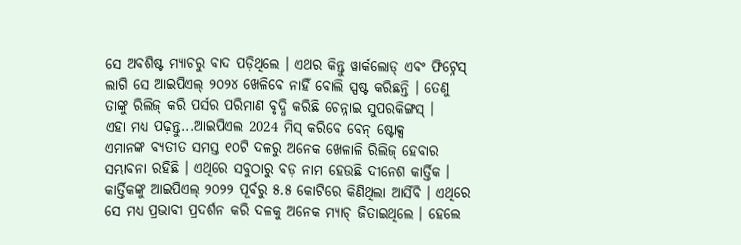ସେ ଅବଶିଷ୍ଟ ମ୍ୟାଚରୁ ବାଦ ପଡ଼ିଥିଲେ । ଏଥର କିନ୍ତୁ ୱାର୍କଲୋଡ୍ ଏବଂ ଫିଟ୍ନେସ୍ ଲାଗି ସେ ଆଇପିଏଲ୍ ୨୦୨୪ ଖେଳିବେ ନାହିଁ ବୋଲି ସ୍ପଷ୍ଟ କରିଛନ୍ତି । ତେଣୁ ତାଙ୍କୁ ରିଲିଜ୍ କରି ପର୍ସର ପରିମାଣ ବୃଦ୍ଧି କରିଛି ଚେନ୍ନାଇ ସୁପରକିଙ୍ଗସ୍ ।
ଏହା ମଧ୍ୟ ପଢ଼ନ୍ତୁ...ଆଇପିଏଲ 2024 ମିସ୍ କରିବେ ବେନ୍ ଷ୍ଟୋକ୍ସ
ଏମାନଙ୍କ ବ୍ୟତୀତ ସମସ୍ତ ୧୦ଟି ଦଳରୁ ଅନେକ ଖେଳାଳି ରିଲିଜ୍ ହେବାର ସମ୍ଭାବନା ରହିଛି । ଏଥିରେ ସବୁଠାରୁ ବଡ଼ ନାମ ହେଉଛି ଦୀନେଶ କାର୍ତ୍ତିକ । କାର୍ତ୍ତିକଙ୍କୁ ଆଇପିଏଲ୍ ୨୦୨୨ ପୂର୍ବରୁ ୫.୫ କୋଟିରେ କିଣିଥିଲା ଆର୍ସିବି । ଏଥିରେ ସେ ମଧ୍ୟ ପ୍ରଭାବୀ ପ୍ରଦର୍ଶନ କରି ଦଳକୁ ଅନେକ ମ୍ୟାଚ୍ ଜିତାଇଥିଲେ । ହେଲେ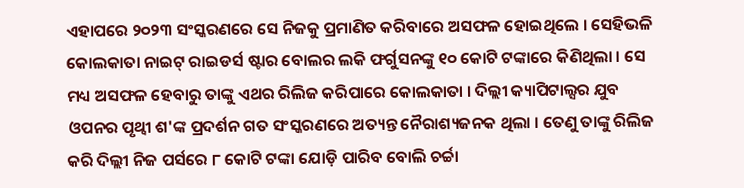ଏହାପରେ ୨୦୨୩ ସଂସ୍କରଣରେ ସେ ନିଜକୁ ପ୍ରମାଣିତ କରିବାରେ ଅସଫଳ ହୋଇଥିଲେ । ସେହିଭଳି କୋଲକାତା ନାଇଟ୍ ରାଇଡର୍ସ ଷ୍ଟାର ବୋଲର ଲକି ଫର୍ଗୁସନଙ୍କୁ ୧୦ କୋଟି ଟଙ୍କାରେ କିଣିଥିଲା । ସେ ମଧ୍ୟ ଅସଫଳ ହେବାରୁ ତାଙ୍କୁ ଏଥର ରିଲିଜ କରିପାରେ କୋଲକାତା । ଦିଲ୍ଲୀ କ୍ୟାପିଟାଲ୍ସର ଯୁବ ଓପନର ପୃଥ୍ବୀ ଶ'ଙ୍କ ପ୍ରଦର୍ଶନ ଗତ ସଂସ୍କରଣରେ ଅତ୍ୟନ୍ତ ନୈରାଶ୍ୟଜନକ ଥିଲା । ତେଣୁ ତାଙ୍କୁ ରିଲିଜ କରି ଦିଲ୍ଲୀ ନିଜ ପର୍ସରେ ୮ କୋଟି ଟଙ୍କା ଯୋଡ଼ି ପାରିବ ବୋଲି ଚର୍ଚ୍ଚା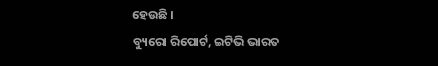ହେଉଛି ।
ବ୍ୟୁରୋ ରିପୋର୍ଟ, ଇଟିଭି ଭାରତ